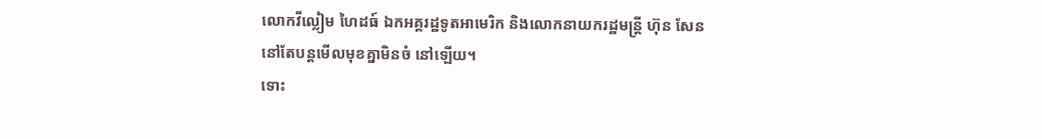លោកវីល្លៀម ហៃដធ៍ ឯកអគ្គរដ្ឋទូតអាមេរិក និងលោកនាយករដ្ឋមន្ត្រី ហ៊ុន សែន
នៅតែបន្តមើលមុខគ្នាមិនចំ នៅឡើយ។
ទោះ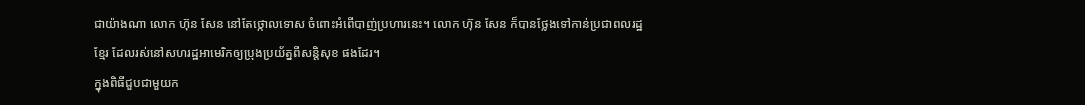ជាយ៉ាងណា លោក ហ៊ុន សែន នៅតែថ្កោលទោស ចំពោះអំពើបាញ់ប្រហារនេះ។ លោក ហ៊ុន សែន ក៏បានថ្លែងទៅកាន់ប្រជាពលរដ្ឋខ្មែរ ដែលរស់នៅសហរដ្ឋអាមេរិកឲ្យប្រុងប្រយ័ត្នពីសន្តិសុខ ផងដែរ។
ក្នុងពិធីជួបជាមួយក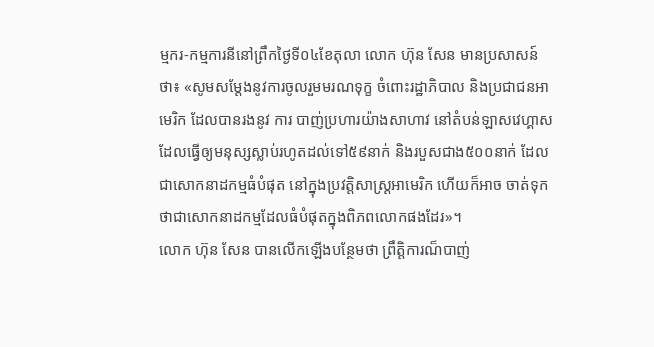ម្មករ-កម្មការនីនៅព្រឹកថ្ងៃទី០៤ខែតុលា លោក ហ៊ុន សែន មានប្រសាសន៍ថា៖ «សូមសម្តែងនូវការចូលរួមមរណទុក្ខ ចំពោះរដ្ឋាភិបាល និងប្រជាជនអាមេរិក ដែលបានរងនូវ ការ បាញ់ប្រហារយ៉ាងសាហាវ នៅតំបន់ឡាសវេហ្គាស ដែលធ្វើឲ្យមនុស្សស្លាប់រហូតដល់ទៅ៥៩នាក់ និងរបួសជាង៥០០នាក់ ដែលជាសោកនាដកម្មធំបំផុត នៅក្នុងប្រវត្តិសាស្ត្រអាមេរិក ហើយក៏អាច ចាត់ទុកថាជាសោកនាដកម្មដែលធំបំផុតក្នុងពិភពលោកផងដែរ»។
លោក ហ៊ុន សែន បានលើកឡើងបន្ថែមថា ព្រឹត្តិការណ៏បាញ់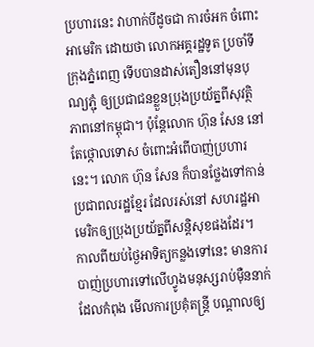ប្រហារនេះ វាហាក់បីដូចជា ការចំអក ចំពោះអាមេរិក ដោយថា លោកអគ្គរដ្ឋទូត ប្រចាំទីក្រុងភ្នំពេញ ទើបបានដាស់តឿននៅមុនបុណ្យភ្ជុំ ឲ្យប្រជាជនខ្លួនប្រុងប្រយ័ត្នពីសុវត្ថិភាពនៅកម្ពុជា។ ប៉ុន្តែលោក ហ៊ុន សែន នៅតែថ្កោលទោស ចំពោះអំពើបាញ់ប្រហារនេះ។ លោក ហ៊ុន សែន ក៏បានថ្លែងទៅកាន់ប្រជាពលរដ្ឋខ្មែរ ដែលរស់នៅ សហរដ្ឋអាមេរិកឲ្យប្រុងប្រយ័ត្នពីសន្តិសុខផងដែរ។
កាលពីយប់ថ្ងៃអាទិត្យកន្លងទៅនេះ មានការបាញ់ប្រហារទៅលើហ្វូងមនុស្សរាប់ម៉ឺននាក់ ដែលកំពុង មើលការប្រគុំតន្រ្តី បណ្តាលឲ្យ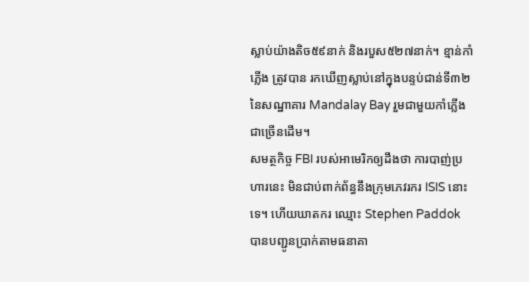ស្លាប់យ៉ាងតិច៥៩នាក់ និងរបួស៥២៧នាក់។ ខ្មាន់កាំភ្លើង ត្រូវបាន រកឃើញស្លាប់នៅក្នុងបន្ទប់ជាន់ទី៣២ នៃសណ្ឋាគារ Mandalay Bay រួមជាមួយកាំភ្លើងជាច្រើនដើម។
សមត្ថកិច្ច FBI របស់អាមេរិកឲ្យដឹងថា ការបាញ់ប្រហារនេះ មិនជាប់ពាក់ព័ន្ធនឹងក្រុមភេវរករ ISIS នោះទេ។ ហើយឃាតករ ឈ្មោះ Stephen Paddok បានបញ្ជូនប្រាក់តាមធនាគា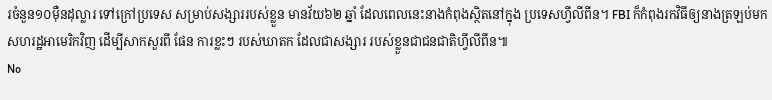រចំនួន១០ម៉ឺនដុល្លារ ទៅក្រៅប្រទេស សម្រាប់សង្សាររបស់ខ្លួន មានវ័យ៦២ ឆ្នាំ ដែលពេលនេះនាងកំពុងស្ថិតនៅក្នុង ប្រទេសហ្វីលីពីន។ FBI ក៏កំពុងរកវិធីឲ្យនាងត្រឡប់មកសហរដ្ឋអាមេរិកវិញ ដើម្បីសាកសួរពី ផែន ការខ្លះៗ របស់ឃាតក ដែលជាសង្សារ របស់ខ្លួនជាជនជាតិហ្វីលីពីន៕
No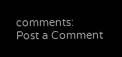comments:
Post a Comment